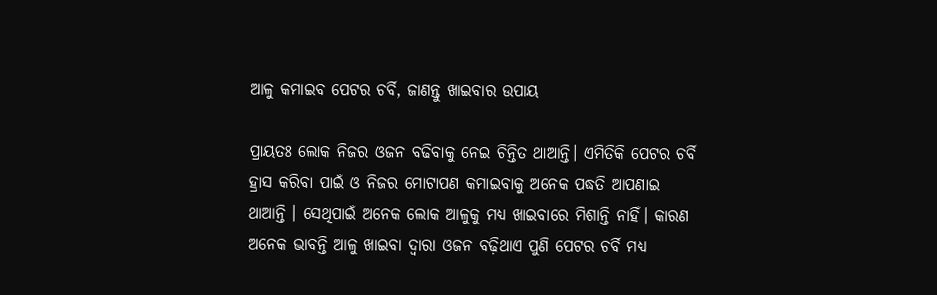ଆଳୁ କମାଇବ ପେଟର ଚର୍ବି, ଜାଣନ୍ତୁ ଖାଇବାର ଉପାୟ

ପ୍ରାୟତଃ ଲୋକ ନିଜର ଓଜନ ବଢିବାକୁ ନେଇ ଚିନ୍ତିତ ଥାଆନ୍ତି। ଏମିତିକି ପେଟର ଚର୍ବି ହ୍ରାସ କରିବା ପାଇଁ ଓ ନିଜର ମୋଟାପଣ କମାଇବାକୁ ଅନେକ ପଦ୍ଧତି ଆପଣାଇ ଥାଆନ୍ତି । ସେଥିପାଇଁ ଅନେକ ଲୋକ ଆଳୁକୁ ମଧ୍ୟ ଖାଇବାରେ ମିଶାନ୍ତି ନାହିଁ। କାରଣ ଅନେକ ଭାବନ୍ତି ଆଳୁ ଖାଇବା ଦ୍ଵାରା ଓଜନ ବଢ଼ିଥାଏ ପୁଣି ପେଟର ଚର୍ବି ମଧ୍ୟ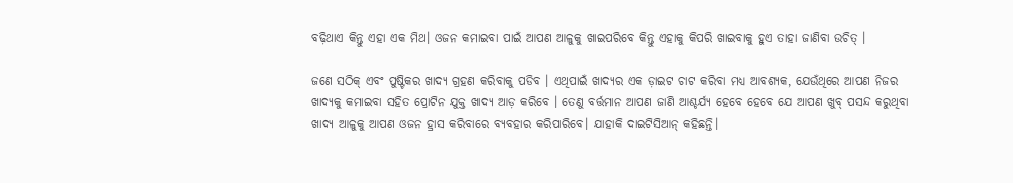ବଢ଼ିଥାଏ କିନ୍ତୁ ଏହା ଏକ ମିଥ। ଓଜନ କମାଇବା ପାଇଁ ଆପଣ ଆଳୁକୁ ଖାଇପରିବେ କିନ୍ତୁ ଏହାକୁ କିପରି ଖାଇବାକୁ ହୁଏ ତାହା ଜାଣିବା ଉଚିତ୍ ।

ଜଣେ ସଠିକ୍ ଏବଂ ପୁଷ୍ଟିକର ଖାଦ୍ୟ ଗ୍ରହଣ କରିବାକୁ ପଡିବ । ଏଥିପାଇଁ ଖାଦ୍ୟର ଏକ ଡ଼ାଇଟ ଚାଟ କରିବା ମଧ୍ୟ ଆବଶ୍ୟକ, ଯେଉଁଥିରେ ଆପଣ ନିଜର ଖାଦ୍ୟକୁ କମାଇବା ସହିତ ପ୍ରୋଟିନ ଯୁକ୍ତ ଖାଦ୍ୟ ଆଡ଼ କରିବେ । ତେଣୁ ବର୍ତ୍ତମାନ ଆପଣ ଜାଣି ଆଶ୍ଚର୍ଯ୍ୟ ହେବେ ହେବେ ଯେ ଆପଣ ଖୁବ୍ ପସନ୍ଦ କରୁଥିବା ଖାଦ୍ୟ ଆଳୁକୁ ଆପଣ ଓଜନ ହ୍ରାସ କରିବାରେ ବ୍ୟବହାର କରିପାରିବେ। ଯାହାକି ଦାଇଟିସିଆନ୍ କହିଛନ୍ତି।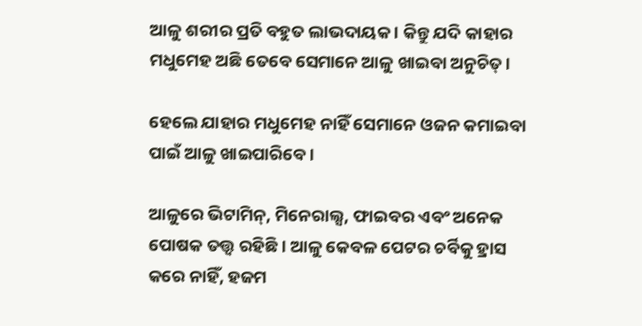ଆଳୁ ଶରୀର ପ୍ରତି ବହୁତ ଲାଭଦାୟକ । କିନ୍ତୁ ଯଦି କାହାର ମଧୁମେହ ଅଛି ତେବେ ସେମାନେ ଆଳୁ ଖାଇବା ଅନୁଚିତ୍ ।

ହେଲେ ଯାହାର ମଧୁମେହ ନାହିଁ ସେମାନେ ଓଜନ କମାଇବା ପାଇଁ ଆଳୁ ଖାଇପାରିବେ ।

ଆଳୁରେ ଭିଟାମିନ୍, ମିନେରାଲ୍ସ, ଫାଇବର ଏବଂ ଅନେକ ପୋଷକ ତତ୍ତ୍ୱ ରହିଛି। ଆଳୁ କେବଳ ପେଟର ଚର୍ବିକୁ ହ୍ରାସ କରେ ନାହିଁ, ହଜମ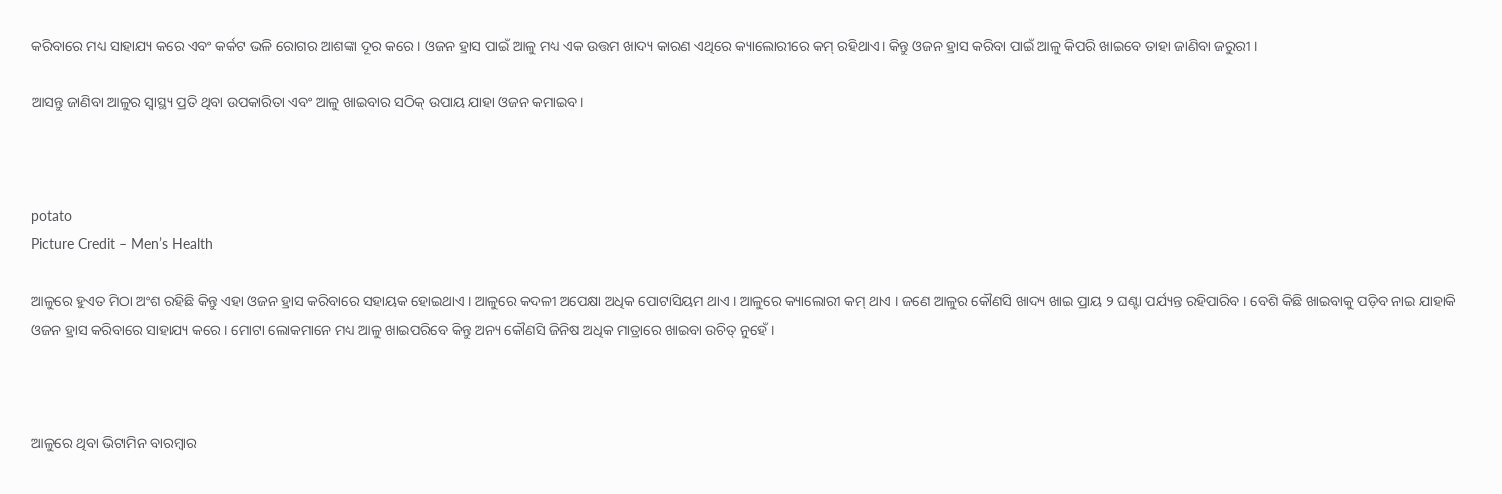କରିବାରେ ମଧ୍ୟ ସାହାଯ୍ୟ କରେ ଏବଂ କର୍କଟ ଭଳି ରୋଗର ଆଶଙ୍କା ଦୂର କରେ । ଓଜନ ହ୍ରାସ ପାଇଁ ଆଳୁ ମଧ୍ୟ ଏକ ଉତ୍ତମ ଖାଦ୍ୟ କାରଣ ଏଥିରେ କ୍ୟାଲୋରୀରେ କମ୍ ରହିଥାଏ। କିନ୍ତୁ ଓଜନ ହ୍ରାସ କରିବା ପାଇଁ ଆଳୁ କିପରି ଖାଇବେ ତାହା ଜାଣିବା ଜରୁରୀ ।

ଆସନ୍ତୁ ଜାଣିବା ଆଳୁର ସ୍ୱାସ୍ଥ୍ୟ ପ୍ରତି ଥିବା ଉପକାରିତା ଏବଂ ଆଳୁ ଖାଇବାର ସଠିକ୍ ଉପାୟ ଯାହା ଓଜନ କମାଇବ।



potato
Picture Credit – Men’s Health

ଆଳୁରେ ହୁଏତ ମିଠା ଅଂଶ ରହିଛି କିନ୍ତୁ ଏହା ଓଜନ ହ୍ରାସ କରିବାରେ ସହାୟକ ହୋଇଥାଏ । ଆଳୁରେ କଦଳୀ ଅପେକ୍ଷା ଅଧିକ ପୋଟାସିୟମ ଥାଏ । ଆଳୁରେ କ୍ୟାଲୋରୀ କମ୍ ଥାଏ । ଜଣେ ଆଳୁର କୌଣସି ଖାଦ୍ୟ ଖାଇ ପ୍ରାୟ ୨ ଘଣ୍ଟା ପର୍ଯ୍ୟନ୍ତ ରହିପାରିବ । ବେଶି କିଛି ଖାଇବାକୁ ପଡ଼ିବ ନାଇ ଯାହାକି ଓଜନ ହ୍ରାସ କରିବାରେ ସାହାଯ୍ୟ କରେ । ମୋଟା ଲୋକମାନେ ମଧ୍ୟ ଆଳୁ ଖାଇପରିବେ କିନ୍ତୁ ଅନ୍ୟ କୌଣସି ଜିନିଷ ଅଧିକ ମାତ୍ରାରେ ଖାଇବା ଉଚିତ୍ ନୁହେଁ।



ଆଳୁରେ ଥିବା ଭିଟାମିନ ବାରମ୍ବାର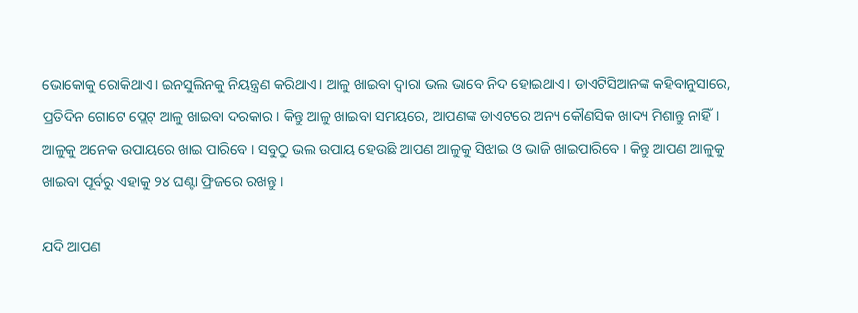ଭୋକୋକୁ ରୋକିଥାଏ। ଇନସୁଲିନକୁ ନିୟନ୍ତ୍ରଣ କରିଥାଏ। ଆଳୁ ଖାଇବା ଦ୍ଵାରା ଭଲ ଭାବେ ନିଦ ହୋଇଥାଏ। ଡାଏଟିସିଆନଙ୍କ କହିବାନୁସାରେ, ପ୍ରତିଦିନ ଗୋଟେ ପ୍ଲେଟ୍ ଆଳୁ ଖାଇବା ଦରକାର। କିନ୍ତୁ ଆଳୁ ଖାଇବା ସମୟରେ, ଆପଣଙ୍କ ଡାଏଟରେ ଅନ୍ୟ କୌଣସିକ ଖାଦ୍ୟ ମିଶାନ୍ତୁ ନାହିଁ। ଆଳୁକୁ ଅନେକ ଉପାୟରେ ଖାଇ ପାରିବେ । ସବୁଠୁ ଭଲ ଉପାୟ ହେଉଛି ଆପଣ ଆଳୁକୁ ସିଝାଇ ଓ ଭାଜି ଖାଇପାରିବେ । କିନ୍ତୁ ଆପଣ ଆଳୁକୁ ଖାଇବା ପୂର୍ବରୁ ଏହାକୁ ୨୪ ଘଣ୍ଟା ଫ୍ରିଜରେ ରଖନ୍ତୁ ।

ଯଦି ଆପଣ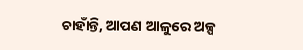ଚାହାଁନ୍ତି, ଆପଣ ଆଳୁରେ ଅଳ୍ପ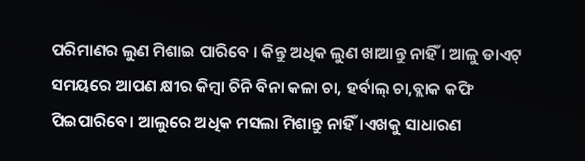ପରିମାଣର ଲୁଣ ମିଶାଇ ପାରିବେ । କିନ୍ତୁ ଅଧିକ ଲୁଣ ଖାଆନ୍ତୁ ନାହିଁ । ଆଳୁ ଡାଏଟ୍ ସମୟରେ ଆପଣ କ୍ଷୀର କିମ୍ବା ଚିନି ବିନା କଳା ଚା, ହର୍ବାଲ୍ ଚା,ବ୍ଲାକ କଫି ପିଇପାରିବେ। ଆଲୁରେ ଅଧିକ ମସଲା ମିଶାନ୍ତୁ ନାହିଁ।ଏଖକୁ ସାଧାରଣ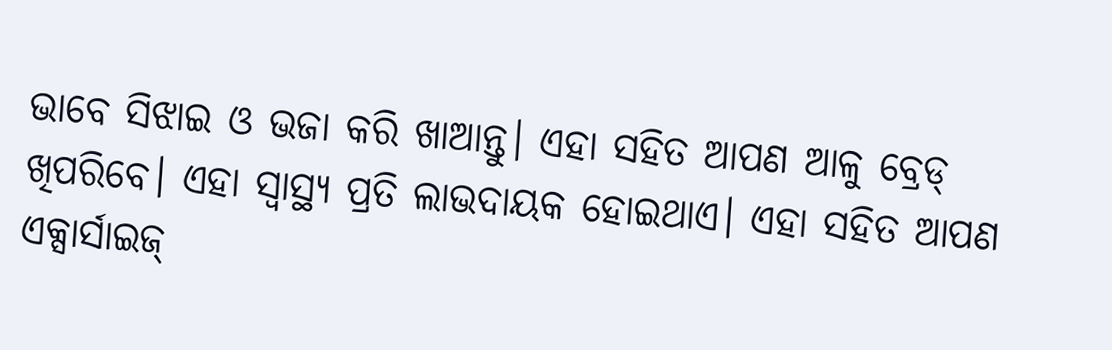ଭାବେ ସିଝାଇ ଓ ଭଜା କରି ଖାଆନ୍ତୁ। ଏହା ସହିତ ଆପଣ ଆଳୁ ବ୍ରେଡ୍ ଖିପରିବେ। ଏହା ସ୍ବାସ୍ଥ୍ୟ ପ୍ରତି ଲାଭଦାୟକ ହୋଇଥାଏ। ଏହା ସହିତ ଆପଣ ଏକ୍ସାର୍ସାଇଜ୍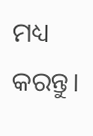ମଧ୍ୟ କରନ୍ତୁ।